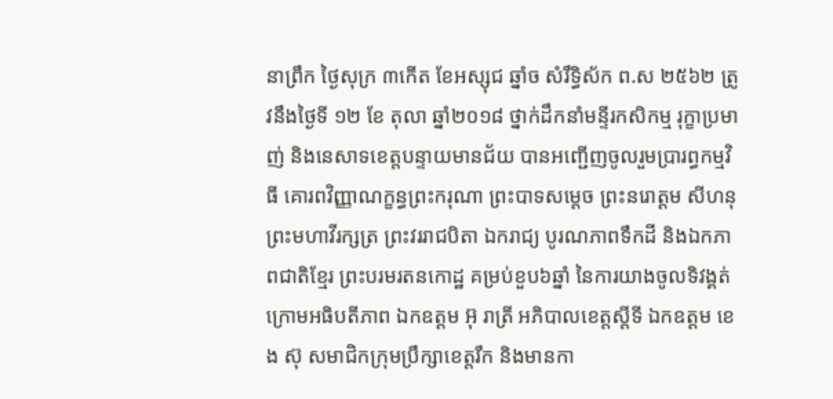នាព្រឹក ថ្ងៃសុក្រ ៣កើត ខែអស្សុជ ឆ្នាំច សំរឹទ្ធិស័ក ព.ស ២៥៦២ ត្រូវនឹងថ្ងៃទី ១២ ខែ តុលា ឆ្នាំ២០១៨ ថ្នាក់ដឹកនាំមន្ទីរកសិកម្ម រុក្ខាប្រមាញ់ និងនេសាទខេត្តបន្ទាយមានជ័យ បានអញ្ជើញចូលរួមប្រារព្ធកម្មវិធី គោរពវិញ្ញាណក្ខន្ធព្រះករុណា ព្រះបាទសម្តេច ព្រះនរោត្ដម សីហនុ ព្រះមហាវីរក្សត្រ ព្រះវររាជបិតា ឯករាជ្យ បូរណភាពទឹកដី និងឯកភាពជាតិខ្មែរ ព្រះបរមរតនកោដ្ឋ គម្រប់ខួប៦ឆ្នាំ នៃការយាងចូលទិវង្គត់ ក្រោមអធិបតីភាព ឯកឧត្ដម អ៊ុ រាត្រី អភិបាលខេត្តស្តីទី ឯកឧត្ដម ខេង ស៊ុ សមាជិកក្រុមប្រឹក្សាខេត្តរឹក និងមានកា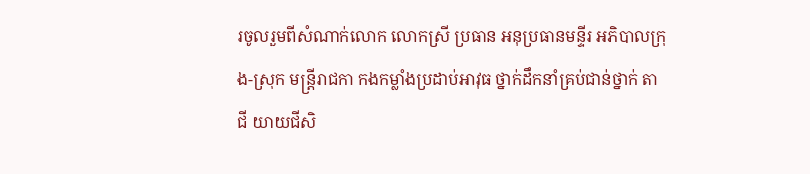រចូលរួមពីសំណាក់លោក លោកស្រី ប្រធាន អនុប្រធានមន្ទីរ អភិបាលក្រុង-ស្រុក មន្ត្រីរាជកា កងកម្លាំងប្រដាប់អាវុធ ថ្នាក់ដឹកនាំគ្រប់ជាន់ថ្នាក់ តាជី យាយជីសិ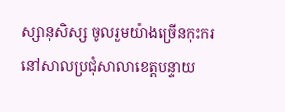ស្សានុសិស្ស ចូលរួមយ៉ាងច្រើនកុះករ នៅសាលប្រជុំសាលាខេត្តបន្ទាយ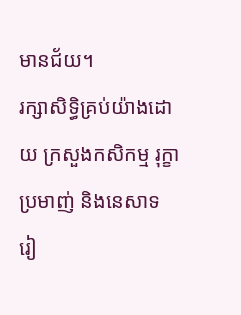មានជ័យ។
រក្សាសិទិ្ធគ្រប់យ៉ាងដោយ ក្រសួងកសិកម្ម រុក្ខាប្រមាញ់ និងនេសាទ
រៀ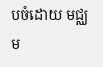បចំដោយ មជ្ឈម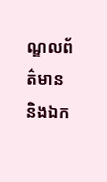ណ្ឌលព័ត៌មាន និងឯក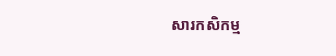សារកសិកម្ម